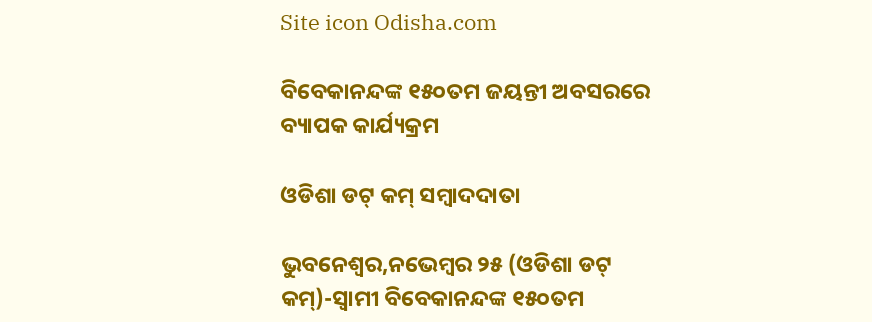Site icon Odisha.com

ବିବେକାନନ୍ଦଙ୍କ ୧୫୦ତମ ଜୟନ୍ତୀ ଅବସରରେ ବ୍ୟାପକ କାର୍ଯ୍ୟକ୍ରମ

ଓଡିଶା ଡଟ୍ କମ୍ ସମ୍ବାଦଦାତା

ଭୁବନେଶ୍ୱର,ନଭେମ୍ବର ୨୫ (ଓଡିଶା ଡଟ୍ କମ୍)-ସ୍ୱାମୀ ବିବେକାନନ୍ଦଙ୍କ ୧୫୦ତମ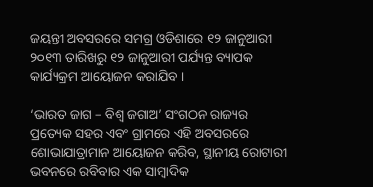ଜୟନ୍ତୀ ଅବସରରେ ସମଗ୍ର ଓଡିଶାରେ ୧୨ ଜାନୁଆରୀ ୨୦୧୩ ତାରିଖରୁ ୧୨ ଜାନୁଆରୀ ପର୍ଯ୍ୟନ୍ତ ବ୍ୟାପକ କାର୍ଯ୍ୟକ୍ରମ ଆୟୋଜନ କରାଯିବ ।

‘ଭାରତ ଜାଗ – ବିଶ୍ୱ ଜଗାଅ’ ସଂଗଠନ ରାଜ୍ୟର ପ୍ରତ୍ୟେକ ସହର ଏବଂ ଗ୍ରାମରେ ଏହି ଅବସରରେ ଶୋଭାଯାତ୍ରାମାନ ଆୟୋଜନ କରିବ, ସ୍ଥାନୀୟ ରୋଟାରୀ ଭବନରେ ରବିବାର ଏକ ସାମ୍ବାଦିକ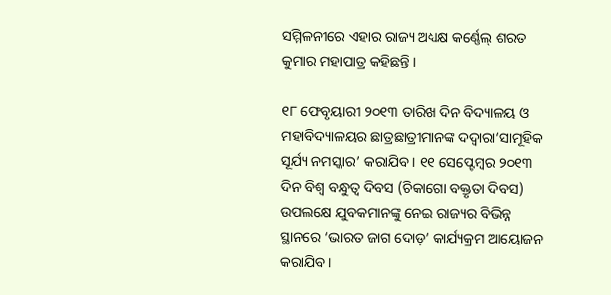ସମ୍ମିଳନୀରେ ଏହାର ରାଜ୍ୟ ଅଧ୍ୟକ୍ଷ କର୍ଣ୍ଣେଲ୍ ଶରତ କୁମାର ମହାପାତ୍ର କହିଛନ୍ତି ।

୧୮ ଫେବୃୟାରୀ ୨୦୧୩ ତାରିଖ ଦିନ ବିଦ୍ୟାଳୟ ଓ ମହାବିଦ୍ୟାଳୟର ଛାତ୍ରଛାତ୍ରୀମାନଙ୍କ ଦଦ୍ୱାରା‘ସାମୂହିକ ସୂର୍ଯ୍ୟ ନମସ୍କାର’ କରାଯିବ । ୧୧ ସେପ୍ଟେମ୍ବର ୨୦୧୩ ଦିନ ବିଶ୍ୱ ବନ୍ଧୁତ୍ୱ ଦିବସ (ଚିକାଗୋ ବକ୍ତୃତା ଦିବସ) ଉପଲକ୍ଷେ ଯୁବକମାନଙ୍କୁ ନେଇ ରାଜ୍ୟର ବିଭିନ୍ନ ସ୍ଥାନରେ ‘ଭାରତ ଜାଗ ଦୋଡ଼’ କାର୍ଯ୍ୟକ୍ରମ ଆୟୋଜନ କରାଯିବ ।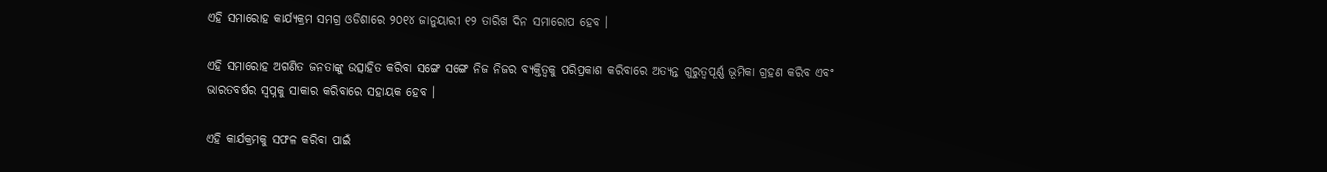ଏହି ସମାରୋହ କାର୍ଯ୍ୟକ୍ରମ ସମଗ୍ର ଓଡିଶାରେ ୨୦୧୪ ଜାନୁୟାରୀ ୧୨ ତାରିଖ ଦିନ ସମାରୋପ ହେବ ।

ଏହି ସମାରୋହ ଅଗଣିତ ଜନତାଙ୍କୁ ଉତ୍ସାହିତ କରିବା ସଙ୍ଗେ ସଙ୍ଗେ ନିଜ ନିଜର ବ୍ୟକ୍ତିତ୍ୱକୁ ପରିପ୍ରକାଶ କରିବାରେ ଅତ୍ୟନ୍ତ ଗୁରୁତ୍ୱପୂର୍ଣ୍ଣ ଭୂମିକା ଗ୍ରହଣ କରିବ ଏବଂ ଭାରତବର୍ଷର ସ୍ୱପ୍ନକୁ ସାକାର କରିବାରେ ସହାୟକ ହେବ ।

ଏହି କାର୍ଯକ୍ରମକୁ ସଫଳ କରିବା ପାଇଁ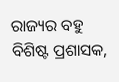ରାଜ୍ୟର ବହୁ ବିଶିଷ୍ଟ ପ୍ରଶାସକ,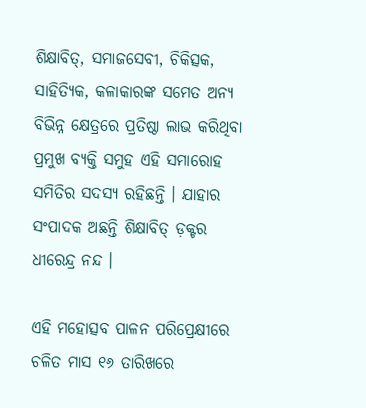ଶିକ୍ଷାବିତ୍, ସମାଜସେବୀ, ଚିକିତ୍ସକ, ସାହିତ୍ୟିକ, କଳାକାରଙ୍କ ସମେତ ଅନ୍ୟ ବିଭିନ୍ନ କ୍ଷେତ୍ରରେ ପ୍ରତିଷ୍ଠା ଲାଭ କରିଥିବା ପ୍ରମୁଖ ବ୍ୟକ୍ତି ସମୁହ ଏହି ସମାରୋହ ସମିତିର ସଦସ୍ୟ ରହିଛନ୍ତି । ଯାହାର ସଂପାଦକ ଅଛନ୍ତି ଶିକ୍ଷାବିତ୍ ଡ଼କ୍ଟର ଧୀରେନ୍ଦ୍ର ନନ୍ଦ ।

ଏହି ମହୋତ୍ସବ ପାଳନ ପରିପ୍ରେକ୍ଷୀରେ ଚଳିତ ମାସ ୧୬ ତାରିଖରେ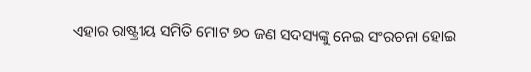ଏହାର ରାଷ୍ଟ୍ରୀୟ ସମିତି ମୋଟ ୭୦ ଜଣ ସଦସ୍ୟଙ୍କୁ ନେଇ ସଂରଚନା ହୋଇ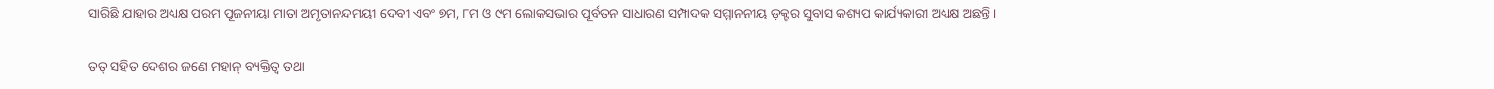ସାରିଛି ଯାହାର ଅଧ୍ୟକ୍ଷ ପରମ ପୂଜନୀୟା ମାତା ଅମୃତାନନ୍ଦମୟୀ ଦେବୀ ଏବଂ ୭ମ, ୮ମ ଓ ୯ମ ଲୋକସଭାର ପୂର୍ବତନ ସାଧାରଣ ସମ୍ପାଦକ ସମ୍ମାନନୀୟ ଡ଼କ୍ଟର ସୁବାସ କଶ୍ୟପ କାର୍ଯ୍ୟକାରୀ ଅଧ୍ୟକ୍ଷ ଅଛନ୍ତି ।

ତତ୍ ସହିତ ଦେଶର ଜଣେ ମହାନ୍ ବ୍ୟକ୍ତିତ୍ୱ ତଥା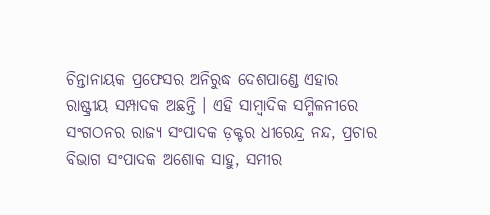ଚିନ୍ତାନାୟକ ପ୍ରଫେସର ଅନିରୁଦ୍ଧ ଦେଶପାଣ୍ଡେ ଏହାର ରାଷ୍ଟ୍ରୀୟ ସମ୍ପାଦକ ଅଛନ୍ତି । ଏହି ସାମ୍ବାଦିକ ସମ୍ମିଳନୀରେ ସଂଗଠନର ରାଜ୍ୟ ସଂପାଦକ ଡ଼କ୍ଟର ଧୀରେନ୍ଦ୍ର ନନ୍ଦ, ପ୍ରଚାର ବିଭାଗ ସଂପାଦକ ଅଶୋକ ସାହୁ, ସମୀର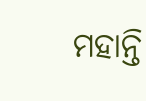ମହାନ୍ତି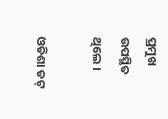ପ୍ରମୁଖ ଉପସ୍ଥିତ ଥିଲେ ।

ଓଡିଶା ଡଟ୍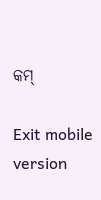କମ୍

Exit mobile version